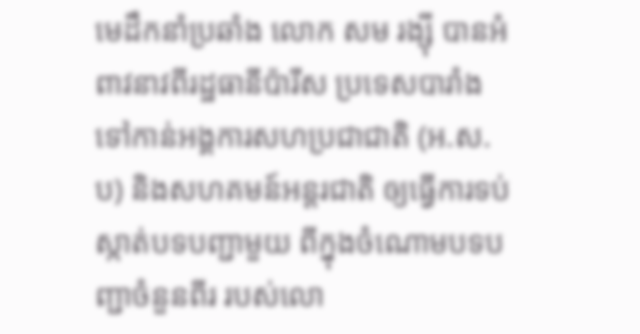មេដឹកនាំប្រឆាំង លោក សម រង្ស៊ី បានអំពាវនាវពីរដ្ឋធានីប៉ារីស ប្រទេសបារាំង ទៅកាន់អង្គការសហប្រជាជាតិ (អ.ស.ប) និងសហគមន៍អន្តរជាតិ ឲ្យធ្វើការទប់ស្កាត់បទបញ្ជាមួយ ពីក្នុងចំណោមបទបញ្ជាចំនួនពីរ របស់លោ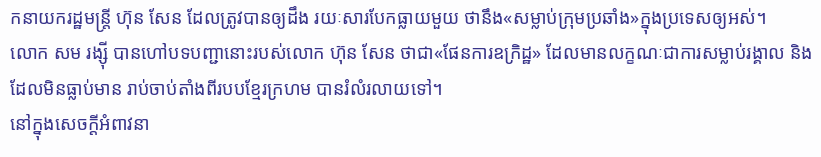កនាយករដ្ឋមន្ត្រី ហ៊ុន សែន ដែលត្រូវបានឲ្យដឹង រយៈសារបែកធ្លាយមួយ ថានឹង«សម្លាប់ក្រុមប្រឆាំង»ក្នុងប្រទេសឲ្យអស់។
លោក សម រង្ស៊ី បានហៅបទបញ្ជានោះរបស់លោក ហ៊ុន សែន ថាជា«ផែនការឧក្រិដ្ឋ» ដែលមានលក្ខណៈជាការសម្លាប់រង្គាល និងដែលមិនធ្លាប់មាន រាប់ចាប់តាំងពីរបបខ្មែរក្រហម បានរំលំរលាយទៅ។
នៅក្នុងសេចក្ដីអំពាវនា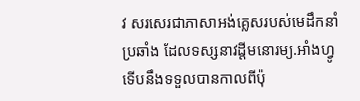វ សរសេរជាភាសាអង់គ្លេសរបស់មេដឹកនាំប្រឆាំង ដែលទស្សនាវដ្ដីមនោរម្យ.អាំងហ្វូ ទើបនឹងទទួលបានកាលពីប៉ុ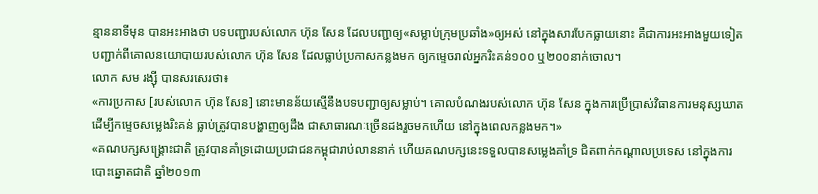ន្មាននាទីមុន បានអះអាងថា បទបញ្ជារបស់លោក ហ៊ុន សែន ដែលបញ្ជាឲ្យ«សម្លាប់ក្រុមប្រឆាំង»ឲ្យអស់ នៅក្នុងសារបែកធ្លាយនោះ គឺជាការអះអាងមួយទៀត បញ្ជាក់ពីគោលនយោបាយរបស់លោក ហ៊ុន សែន ដែលធ្លាប់ប្រកាសកន្លងមក ឲ្យកម្ទេចរាល់អ្នករិះគន់១០០ ឬ២០០នាក់ចោល។
លោក សម រង្ស៊ី បានសរសេរថា៖
«ការប្រកាស [របស់លោក ហ៊ុន សែន] នោះមានន័យស្មើនឹងបទបញ្ជាឲ្យសម្លាប់។ គោលបំណងរបស់លោក ហ៊ុន សែន ក្នុងការប្រើប្រាស់វិធានការមនុស្សឃាត ដើម្បីកម្ទេចសម្លេងរិះគន់ ធ្លាប់ត្រូវបានបង្ហាញឲ្យដឹង ជាសាធារណៈច្រើនដងរួចមកហើយ នៅក្នុងពេលកន្លងមក។»
«គណបក្សសង្គ្រោះជាតិ ត្រូវបានគាំទ្រដោយប្រជាជនកម្ពុជារាប់លាននាក់ ហើយគណបក្សនេះទទួលបានសម្លេងគាំទ្រ ជិតពាក់កណ្ដាលប្រទេស នៅក្នុងការបោះឆ្នោតជាតិ ឆ្នាំ២០១៣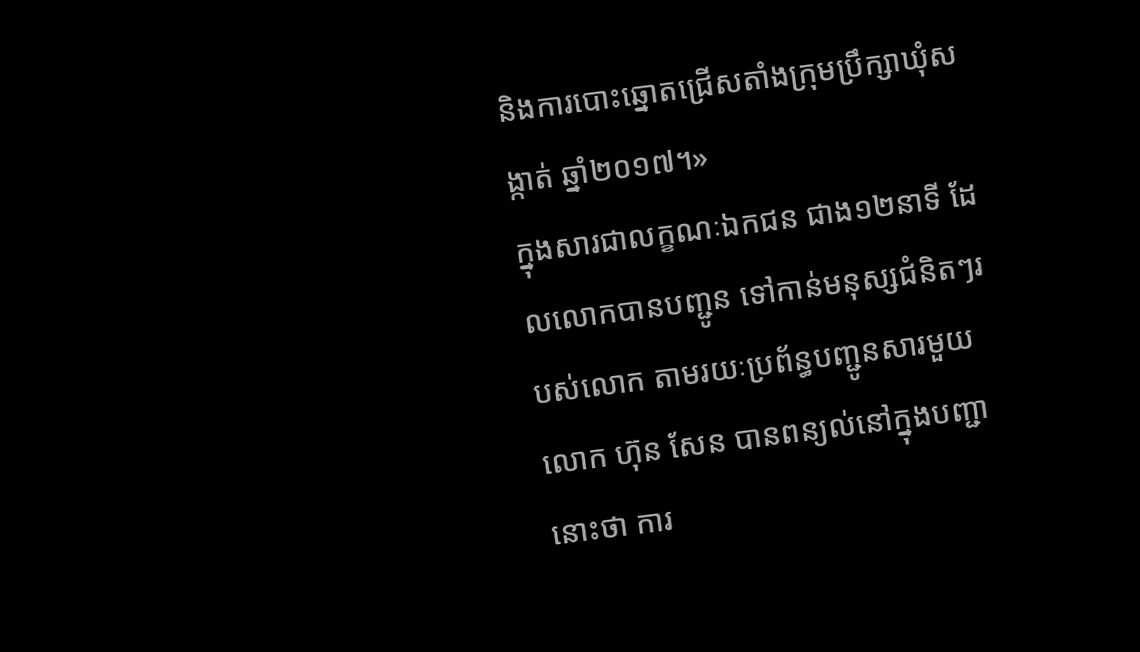និងការបោះឆ្នោតជ្រើសតាំងក្រុមប្រឹក្សាឃុំសង្កាត់ ឆ្នាំ២០១៧។»
ក្នុងសារជាលក្ខណៈឯកជន ជាង១២នាទី ដែលលោកបានបញ្ជូន ទៅកាន់មនុស្សជំនិតៗរបស់លោក តាមរយៈប្រព័ន្ធបញ្ជូនសារមួយ លោក ហ៊ុន សែន បានពន្យល់នៅក្នុងបញ្ជានោះថា ការ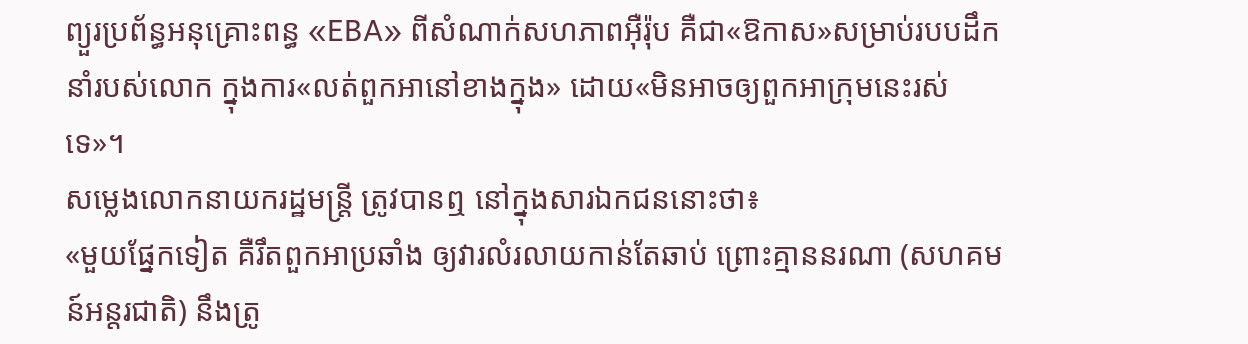ព្យួរប្រព័ន្ធអនុគ្រោះពន្ធ «EBA» ពីសំណាក់សហភាពអ៊ឺរ៉ុប គឺជា«ឱកាស»សម្រាប់របបដឹកនាំរបស់លោក ក្នុងការ«លត់ពួកអានៅខាងក្នុង» ដោយ«មិនអាចឲ្យពួកអាក្រុមនេះរស់ទេ»។
សម្លេងលោកនាយករដ្ឋមន្ត្រី ត្រូវបានឮ នៅក្នុងសារឯកជននោះថា៖
«មួយផ្នែកទៀត គឺរឹតពួកអាប្រឆាំង ឲ្យវារលំរលាយកាន់តែឆាប់ ព្រោះគ្មាននរណា (សហគមន៍អន្តរជាតិ) នឹងត្រូ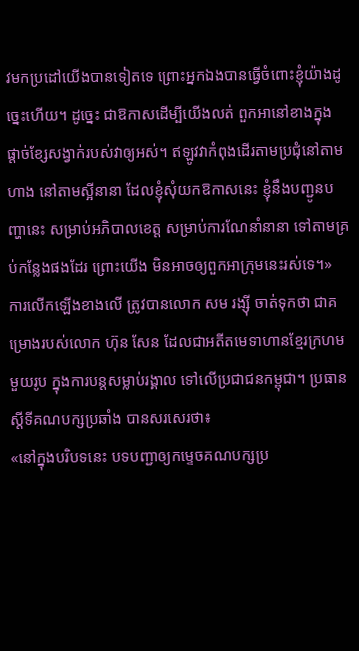វមកប្រដៅយើងបានទៀតទេ ព្រោះអ្នកឯងបានធ្វើចំពោះខ្ញុំយ៉ាងដូច្នេះហើយ។ ដូច្នេះ ជាឱកាសដើម្បីយើងលត់ ពួកអានៅខាងក្នុង ផ្ដាច់ខ្សែសង្វាក់របស់វាឲ្យអស់។ ឥឡូវវាកំពុងដើរតាមប្រជុំនៅតាមហាង នៅតាមស្អីនានា ដែលខ្ញុំសុំយកឱកាសនេះ ខ្ញុំនឹងបញ្ជូនបញ្ហានេះ សម្រាប់អភិបាលខេត្ត សម្រាប់ការណែនាំនានា ទៅតាមគ្រប់កន្លែងផងដែរ ព្រោះយើង មិនអាចឲ្យពួកអាក្រុមនេះរស់ទេ។»
ការលើកឡើងខាងលើ ត្រូវបានលោក សម រង្ស៊ី ចាត់ទុកថា ជាគម្រោងរបស់លោក ហ៊ុន សែន ដែលជាអតីតមេទាហានខ្មែរក្រហមមួយរូប ក្នុងការបន្តសម្លាប់រង្គាល ទៅលើប្រជាជនកម្ពុជា។ ប្រធានស្ដីទីគណបក្សប្រឆាំង បានសរសេរថា៖
«នៅក្នុងបរិបទនេះ បទបញ្ជាឲ្យកម្ទេចគណបក្សប្រ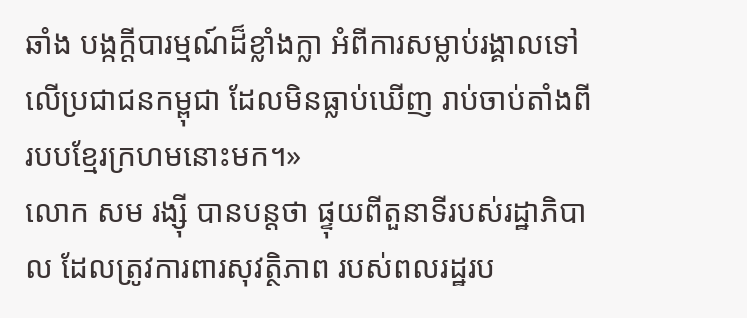ឆាំង បង្កក្ដីបារម្មណ៍ដ៏ខ្លាំងក្លា អំពីការសម្លាប់រង្គាលទៅលើប្រជាជនកម្ពុជា ដែលមិនធ្លាប់ឃើញ រាប់ចាប់តាំងពីរបបខ្មែរក្រហមនោះមក។»
លោក សម រង្ស៊ី បានបន្តថា ផ្ទុយពីតួនាទីរបស់រដ្ឋាភិបាល ដែលត្រូវការពារសុវត្ថិភាព របស់ពលរដ្ឋរប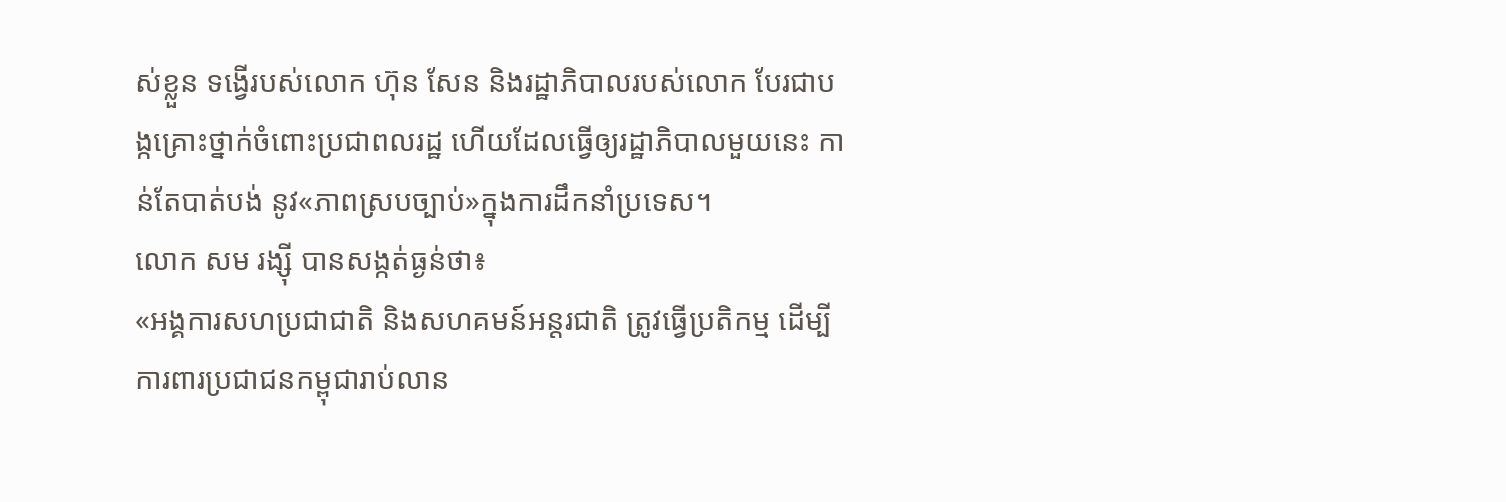ស់ខ្លួន ទង្វើរបស់លោក ហ៊ុន សែន និងរដ្ឋាភិបាលរបស់លោក បែរជាបង្កគ្រោះថ្នាក់ចំពោះប្រជាពលរដ្ឋ ហើយដែលធ្វើឲ្យរដ្ឋាភិបាលមួយនេះ កាន់តែបាត់បង់ នូវ«ភាពស្របច្បាប់»ក្នុងការដឹកនាំប្រទេស។
លោក សម រង្ស៊ី បានសង្កត់ធ្ងន់ថា៖
«អង្គការសហប្រជាជាតិ និងសហគមន៍អន្តរជាតិ ត្រូវធ្វើប្រតិកម្ម ដើម្បីការពារប្រជាជនកម្ពុជារាប់លាន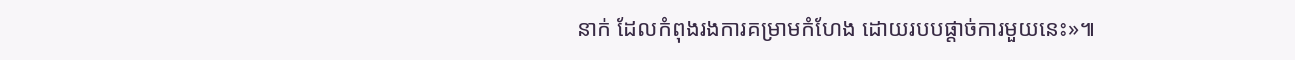នាក់ ដែលកំពុងរងការគម្រាមកំហែង ដោយរបបផ្ដាច់ការមួយនេះ»៕